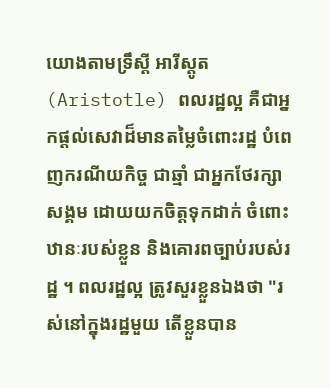យោងតាមទ្រឹស្ដី អារីស្តូត (Aristotle) ពលរដ្ឋល្អ គឺជាអ្នកផ្ដល់សេវាដ៏មានតម្លៃចំពោះរដ្ឋ បំពេញករណីយកិច្ច ជាឆ្មាំ ជាអ្នកថែរក្សាសង្គម ដោយយកចិត្តទុកដាក់ ចំពោះឋានៈរបស់ខ្លួន និងគោរពច្បាប់របស់រដ្ឋ ។ ពលរដ្ឋល្អ ត្រូវសួរខ្លួនឯងថា "រស់នៅក្នុងរដ្ឋមួយ តើខ្លួនបាន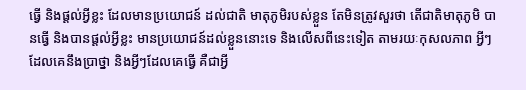ធ្វើ និងផ្ដល់អ្វីខ្លះ ដែលមានប្រយោជន៍ ដល់ជាតិ មាតុភូមិរបស់ខ្លួន តែមិនត្រូវសួរថា តើជាតិមាតុភូមិ បានធ្វើ និងបានផ្ដល់អ្វីខ្លះ មានប្រយោជន៍ដល់ខ្លួននោះទេ និងលើសពីនេះទៀត តាមរយៈកុសលភាព អ្វីៗដែលគេនឹងប្រាថ្នា និងអ្វីៗដែលគេធ្វើ គឺជាអ្វី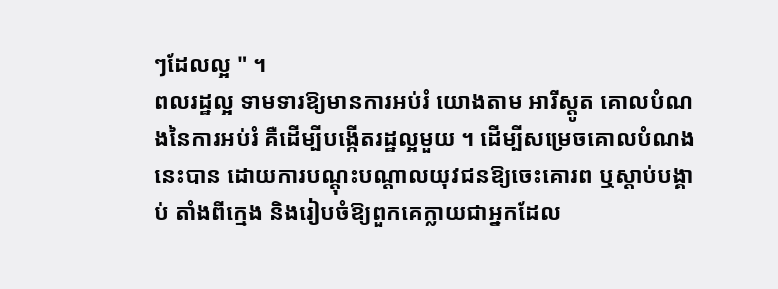ៗដែលល្អ " ។
ពលរដ្ឋល្អ ទាមទារឱ្យមានការអប់រំ យោងតាម អារីស្តូត គោលបំណងនៃការអប់រំ គឺដើម្បីបង្កើតរដ្ឋល្អមួយ ។ ដើម្បីសម្រេចគោលបំណងនេះបាន ដោយការបណ្ដុះបណ្ដាលយុវជនឱ្យចេះគោរព ឬស្ដាប់បង្គាប់ តាំងពីក្មេង និងរៀបចំឱ្យពួកគេក្លាយជាអ្នកដែល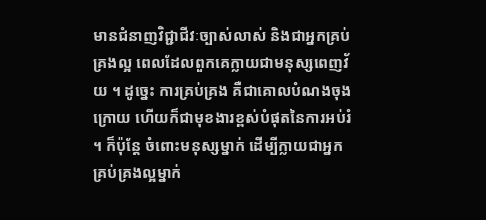មានជំនាញវិជ្ជាជីវៈច្បាស់លាស់ និងជាអ្នកគ្រប់គ្រងល្អ ពេលដែលពួកគេក្លាយជាមនុស្សពេញវ័យ ។ ដូច្នេះ ការគ្រប់គ្រង គឺជាគោលបំណងចុងក្រោយ ហើយក៏ជាមុខងារខ្ពស់បំផុតនៃការអប់រំ ។ ក៏ប៉ុន្តែ ចំពោះមនុស្សម្នាក់ ដើម្បីក្លាយជាអ្នកគ្រប់គ្រងល្អម្នាក់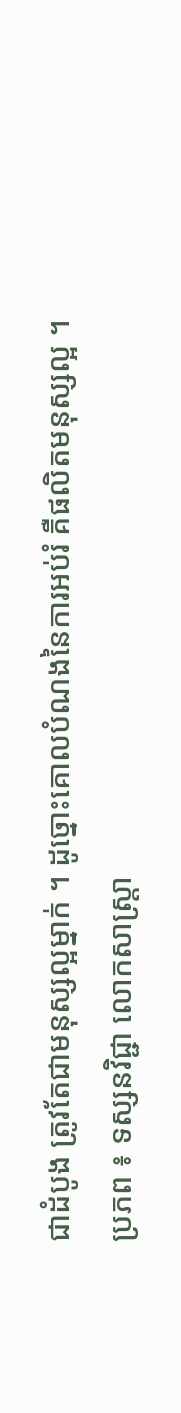ជាដំបូង ត្រូវតែជាមនុស្សល្អម្នាក់ ។ ដូច្នោះគោលបំណងនៃការអប់រំ គឺផលិតមនុស្សល្អ ។
ប្រភព ៖ ទស្សនវិជ្ជា លោកសាស្ត្រា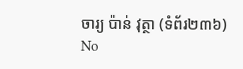ចារ្យ ប៉ាន់ វុត្ថា (ទំព័រ២៣៦)
No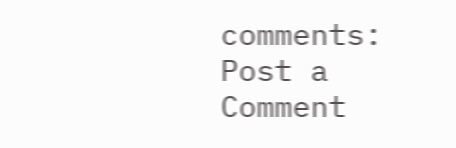comments:
Post a Comment